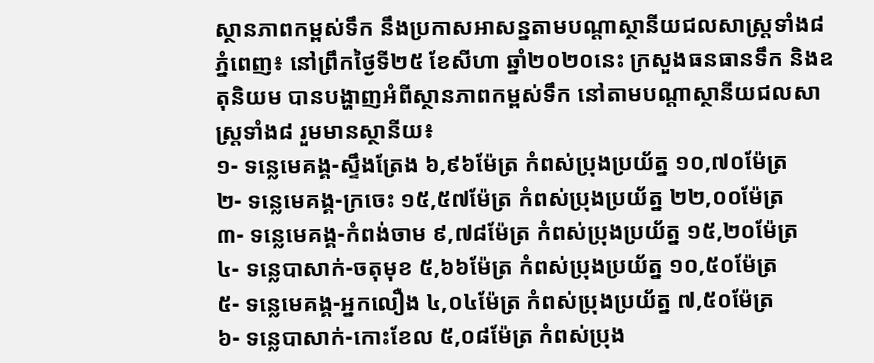ស្ថានភាពកម្ពស់ទឹក នឹងប្រកាសអាសន្នតាមបណ្ដាស្ថានីយជលសាស្ត្រទាំង៨
ភ្នំពេញ៖ នៅព្រឹកថ្ងៃទី២៥ ខែសីហា ឆ្នាំ២០២០នេះ ក្រសួងធនធានទឹក និងឧតុនិយម បានបង្ហាញអំពីស្ថានភាពកម្ពស់ទឹក នៅតាមបណ្តាស្ថានីយជលសាស្ត្រទាំង៨ រួមមានស្ថានីយ៖
១- ទន្លេមេគង្គ-ស្ទឹងត្រែង ៦,៩៦ម៉ែត្រ កំពស់ប្រុងប្រយ័ត្ន ១០,៧០ម៉ែត្រ
២- ទន្លេមេគង្គ-ក្រចេះ ១៥,៥៧ម៉ែត្រ កំពស់ប្រុងប្រយ័ត្ន ២២,០០ម៉ែត្រ
៣- ទន្លេមេគង្គ-កំពង់ចាម ៩,៧៨ម៉ែត្រ កំពស់ប្រុងប្រយ័ត្ន ១៥,២០ម៉ែត្រ
៤- ទន្លេបាសាក់-ចតុមុខ ៥,៦៦ម៉ែត្រ កំពស់ប្រុងប្រយ័ត្ន ១០,៥០ម៉ែត្រ
៥- ទន្លេមេគង្គ-អ្នកលឿង ៤,០៤ម៉ែត្រ កំពស់ប្រុងប្រយ័ត្ន ៧,៥០ម៉ែត្រ
៦- ទន្លេបាសាក់-កោះខែល ៥,០៨ម៉ែត្រ កំពស់ប្រុង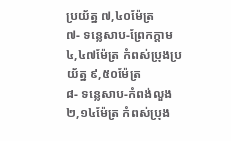ប្រយ័ត្ន ៧,៤០ម៉ែត្រ
៧- ទន្លេសាប-ព្រែកក្តាម ៤,៤៧ម៉ែត្រ កំពស់ប្រុងប្រយ័ត្ន ៩,៥០ម៉ែត្រ
៨- ទន្លេសាប-កំពង់លួង ២,១៤ម៉ែត្រ កំពស់ប្រុង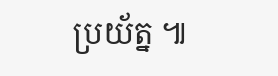ប្រយ័ត្ន ៕